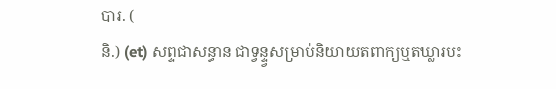បារ. (
និ.) (et) សព្ទជាសន្ធាន ជាទ្វន្ទ្វសម្រាប់និយាយតពាក្យឬតឃ្លារបះ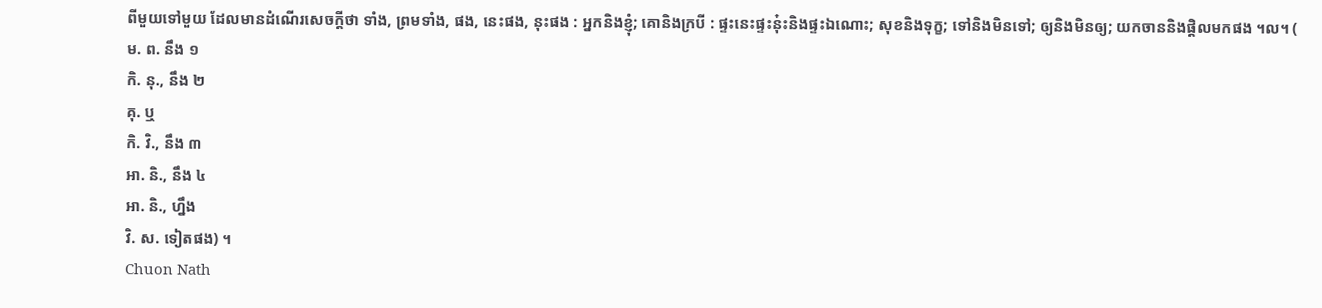ពីមួយទៅមួយ ដែលមានដំណើរសេចក្ដីថា ទាំង, ព្រមទាំង, ផង, នេះផង, នុះផង : អ្នកនិងខ្ញុំ; គោនិងក្របី : ផ្ទះនេះផ្ទះនុ៎ះនិងផ្ទះឯណោះ; សុខនិងទុក្ខ; ទៅនិងមិនទៅ; ឲ្យនិងមិនឲ្យ; យកចាននិងផ្តិលមកផង ។ល។ (
ម. ព. នឹង ១
កិ. នុ., នឹង ២
គុ. ឬ
កិ. វិ., នឹង ៣
អា. និ., នឹង ៤
អា. និ., ហ្នឹង
វិ. ស. ទៀតផង) ។
Chuon Nath